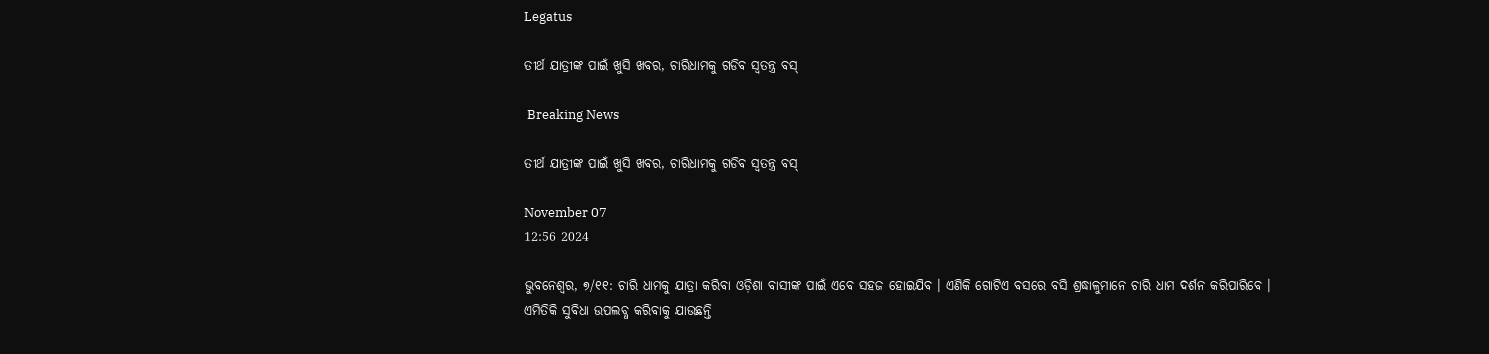Legatus

ତୀର୍ଥ ଯାତ୍ରୀଙ୍କ ପାଇଁ ଖୁସି ଖବର, ଚାରିଧାମକୁ ଗଡିବ ସ୍ୱତନ୍ତ୍ର ବସ୍‌

 Breaking News

ତୀର୍ଥ ଯାତ୍ରୀଙ୍କ ପାଇଁ ଖୁସି ଖବର, ଚାରିଧାମକୁ ଗଡିବ ସ୍ୱତନ୍ତ୍ର ବସ୍‌

November 07
12:56 2024

ଭୁବନେଶ୍ୱର, ୭/୧୧: ଚାରି ଧାମକୁ ଯାତ୍ରା କରିବା ଓଡ଼ିଶା ବାସୀଙ୍କ ପାଇଁ ଏବେ ସହଜ ହୋଇଯିବ । ଏଣିକି ଗୋଟିଏ ବସରେ ବସି ଶ୍ରଦ୍ଧାଳୁମାନେ ଚାରି ଧାମ ଦର୍ଶନ କରିପାରିବେ ।
ଏମିତିକି ସୁବିଧା ଉପଲବ୍ଧ କରିବାକୁ ଯାଉଛନ୍ତି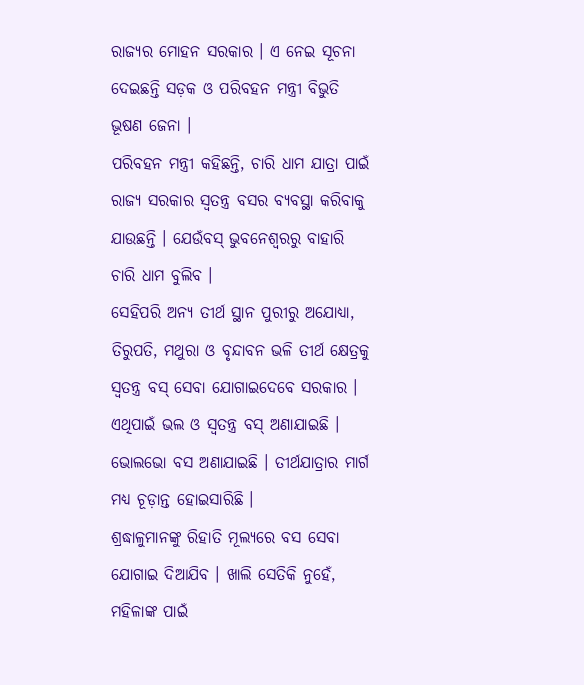ରାଜ୍ୟର ମୋହନ ସରକାର । ଏ ନେଇ ସୂଚନା ଦେଇଛନ୍ତି ସଡ଼କ ଓ ପରିବହନ ମନ୍ତ୍ରୀ ବିଭୁତି ଭୂଷଣ ଜେନା ।
ପରିବହନ ମନ୍ତ୍ରୀ କହିଛନ୍ତି, ଚାରି ଧାମ ଯାତ୍ରା ପାଇଁ ରାଜ୍ୟ ସରକାର ସ୍ୱତନ୍ତ୍ର ବସର ବ୍ୟବସ୍ଥା କରିବାକୁ ଯାଉଛନ୍ତି । ଯେଉଁବସ୍ ଭୁବନେଶ୍ୱରରୁ ବାହାରି ଚାରି ଧାମ ବୁଲିବ ।
ସେହିପରି ଅନ୍ୟ ତୀର୍ଥ ସ୍ଥାନ ପୁରୀରୁ ଅଯୋଧ୍ୟା, ତିରୁପତି, ମଥୁରା ଓ ବୃନ୍ଦାବନ ଭଳି ତୀର୍ଥ କ୍ଷେତ୍ରକୁ ସ୍ୱତନ୍ତ୍ର ବସ୍ ସେବା ଯୋଗାଇଦେବେ ସରକାର । ଏଥିପାଇଁ ଭଲ ଓ ସ୍ୱତନ୍ତ୍ର ବସ୍ ଅଣାଯାଇଛି । ଭୋଲଭୋ ବସ ଅଣାଯାଇଛି । ତୀର୍ଥଯାତ୍ରାର ମାର୍ଗ ମଧ୍ୟ ଚୂଡ଼ାନ୍ତ ହୋଇସାରିଛି ।
ଶ୍ରଦ୍ଧାଳୁମାନଙ୍କୁ ରିହାତି ମୂଲ୍ୟରେ ବସ ସେବା ଯୋଗାଇ ଦିଆଯିବ । ଖାଲି ସେତିକି ନୁହେଁ, ମହିଳାଙ୍କ ପାଇଁ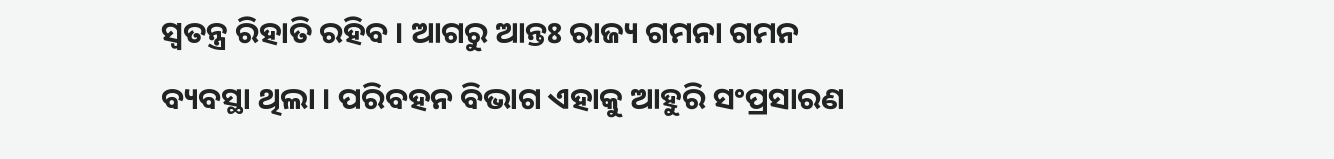ସ୍ୱତନ୍ତ୍ର ରିହାତି ରହିବ । ଆଗରୁ ଆନ୍ତଃ ରାଜ୍ୟ ଗମନା ଗମନ ବ୍ୟବସ୍ଥା ଥିଲା । ପରିବହନ ବିଭାଗ ଏହାକୁ ଆହୁରି ସଂପ୍ରସାରଣ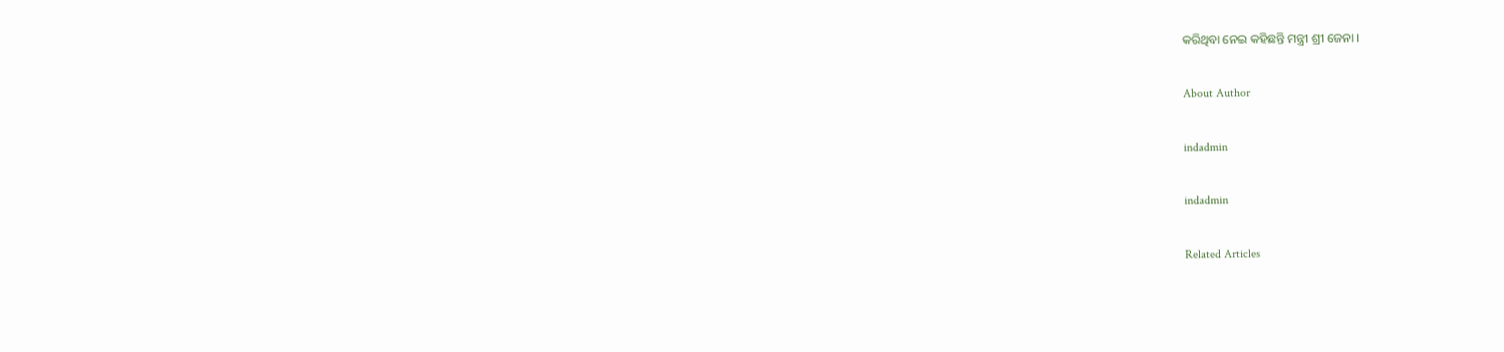କରିଥିବା ନେଇ କହିଛନ୍ତି ମନ୍ତ୍ରୀ ଶ୍ରୀ ଜେନା ।

About Author

indadmin

indadmin

Related Articles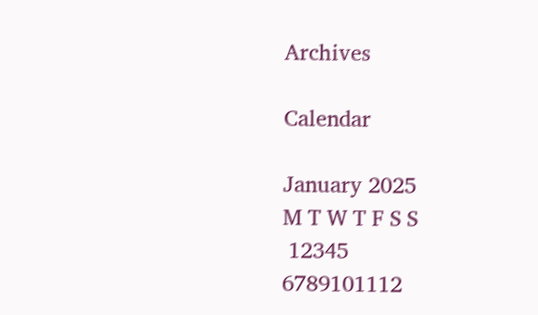Archives

Calendar

January 2025
M T W T F S S
 12345
6789101112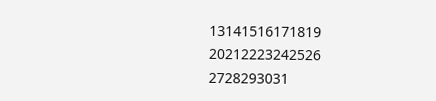13141516171819
20212223242526
2728293031